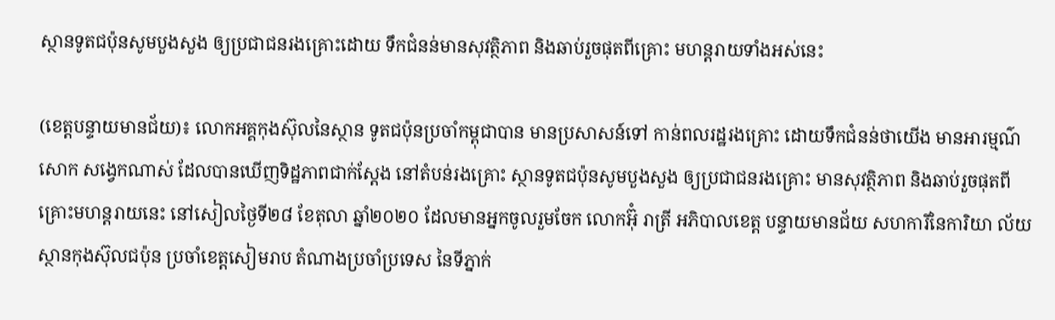ស្ថានទូតជប៉ុនសូមបួងសួង ឲ្យប្រជាជនរងគ្រោះដោយ ទឹកជំនន់មានសុវត្ថិភាព និងឆាប់រួចផុតពីគ្រោះ មហន្តរាយទាំងអស់នេះ

(ខេត្តបន្ទាយមានជ័យ)៖ លោកអគ្គកុងស៊ុលនៃស្ថាន ទូតជប៉ុនប្រចាំកម្ពុជាបាន មានប្រសាសន៍ទៅ កាន់ពលរដ្ឋរងគ្រោះ ដោយទឹកជំនន់ថាយើង មានអារម្មណ៌សោក សង្វេកណាស់ ដែលបានឃើញទិដ្ឋភាពជាក់ស្ដែង នៅតំបន់រងគ្រោះ ស្ថានទូតជប៉ុនសូមបួងសួង ឲ្យប្រជាជនរងគ្រោះ មានសុវត្ថិភាព និងឆាប់រួចផុតពី គ្រោះមហន្តរាយនេះ នៅសៀលថ្ងៃទី២៨ ខែតុលា ឆ្នាំ២០២០ ដែលមានអ្នកចូលរួមចែក លោកអ៊ុំ រាត្រី អភិបាលខេត្ត បន្ទាយមានជ័យ សហការីនៃការិយា ល័យស្ថានកុងស៊ុលជប៉ុន ប្រចាំខេត្តសៀមរាប តំណាងប្រចាំប្រទេស នៃទីភ្នាក់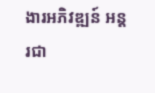ងារអភិវឌ្ឍន៍ អន្តរជា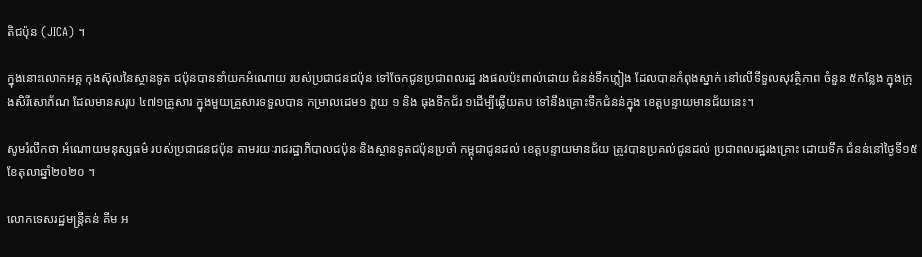តិជប៉ុន (JICA) ។

ក្នុងនោះលោកអគ្គ កុងស៊ុលនៃស្ថានទូត ជប៉ុនបាននាំយកអំណោយ របស់ប្រជាជនជប៉ុន ទៅចែកជូនប្រជាពលរដ្ឋ រងផលប៉ះពាល់ដោយ ជំនន់ទឹកភ្លៀង ដែលបានកំពុងស្នាក់ នៅលើទីទួលសុវត្ថិភាព ចំនួន ៥កន្លែង ក្នុងក្រុងសិរីសោភ័ណ ដែលមានសរុប ៤៧១គ្រួសារ ក្នុងមួយគ្រួសារទទួលបាន កម្រាលដេម១ ភួយ ១ និង ធុងទឹកជ័រ ១ដើម្បីឆ្លើយតប ទៅនឹងគ្រោះទឹកជំនន់ក្នុង ខេត្តបន្ទាយមានជ័យនេះ។

សូមរំលឹកថា អំណោយមនុស្សធម៌ របស់ប្រជាជនជប៉ុន តាមរយៈរាជរដ្ឋាភិបាលជប៉ុន និងស្ថានទូតជប៉ុនប្រចាំ កម្ពុជាជូនដល់ ខេត្តបន្ទាយមានជ័យ ត្រូវបានប្រគល់ជូនដល់ ប្រជាពលរដ្ឋរងគ្រោះ ដោយទឹក ជំនន់នៅថ្ងៃទី១៥ខែតុលាឆ្នាំ២០២០ ។

លោកទេសរដ្ឋមន្ត្រីគន់ គីម អ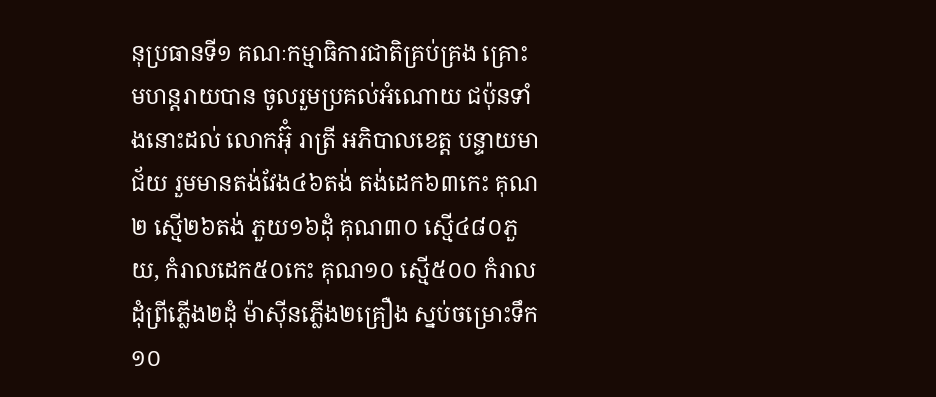នុប្រធានទី១ គណៈកម្មាធិការជាតិគ្រប់គ្រង គ្រោះមហន្តរាយបាន ចូលរួមប្រគល់អំណោយ ជប៉ុនទាំងនោះដល់ លោកអ៊ុំ រាត្រី អភិបាលខេត្ត បន្ទាយមាជ័យ រួមមានតង់វែង៤៦តង់ តង់ដេក៦៣កេះ គុណ២ ស្មើ២៦តង់ ភួយ១៦ដុំ គុណ៣០ ស្មើ៤៨០ភួយ, កំរាលដេក៥០កេះ គុណ១០ ស្មើ៥០០ កំរាល ដុំព្រីភ្លើង២ដុំ ម៉ាស៊ីនភ្លើង២គ្រឿង ស្នប់ចម្រោះទឹក១០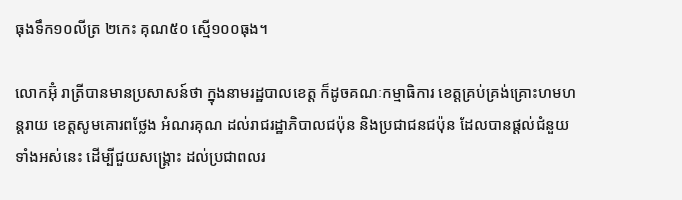ធុងទឹក១០លីត្រ ២កេះ គុណ៥០ ស្មើ១០០ធុង។

លោកអ៊ុំ រាត្រីបានមានប្រសាសន៍ថា ក្នុងនាមរដ្ឋបាលខេត្ត ក៏ដូចគណៈកម្មាធិការ ខេត្តគ្រប់គ្រង់គ្រោះហមហន្តរាយ ខេត្តសូមគោរពថ្លែង អំណរគុណ ដល់រាជរដ្ឋាភិបាលជប៉ុន និងប្រជាជនជប៉ុន ដែលបានផ្ដល់ជំនួយទាំងអស់នេះ ដើម្បីជួយសង្គ្រោះ ដល់ប្រជាពលរ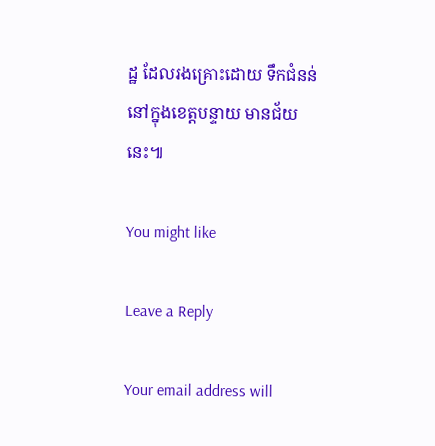ដ្ឋ ដែលរងគ្រោះដោយ ទឹកជំនន់ នៅក្នុងខេត្តបន្ទាយ មានជ័យនេះ៕

You might like

Leave a Reply

Your email address will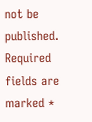not be published. Required fields are marked *